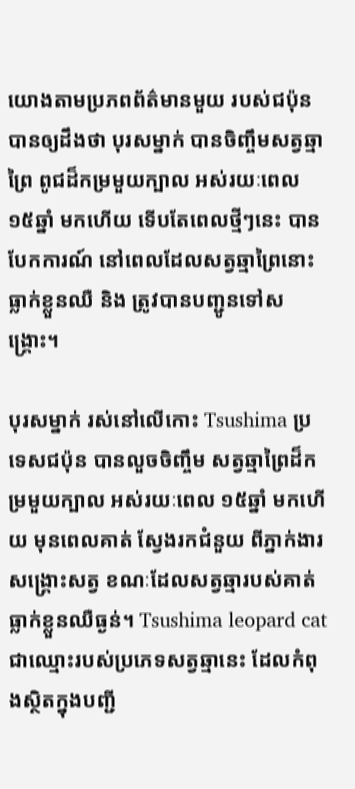យោងតាមប្រភពព័ត៌មានមួយ របស់ជប៉ុន បានឲ្យដឹងថា បុរសម្នាក់ បានចិញ្ចឹមសត្វឆ្មាព្រៃ ពូជដ៏កម្រមួយក្បាល អស់រយៈពេល ១៥ឆ្នាំ មកហើយ ទើបតែពេលថ្មីៗនេះ បានបែកការណ៍ នៅពេលដែលសត្វឆ្មាព្រៃនោះ ធ្លាក់ខ្លួនឈឺ និង ត្រូវបានបញ្ជូនទៅសង្គ្រោះ។

បុរសម្នាក់ រស់នៅលើកោះ Tsushima ប្រទេសជប៉ុន បានលួចចិញ្ចឹម សត្វឆ្មាព្រៃដ៏កម្រមួយក្បាល អស់រយៈពេល ១៥ឆ្នាំ មកហើយ មុនពេលគាត់ ស្វែងរកជំនួយ ពីភ្នាក់ងារសង្គ្រោះសត្វ ខណៈដែលសត្វឆ្មារបស់គាត់ ធ្លាក់ខ្លួនឈឺធ្ងន់។ Tsushima leopard cat ជាឈ្មោះរបស់ប្រភេទសត្វឆ្មានេះ ដែលកំពុងស្ថិតក្នុងបញ្ជី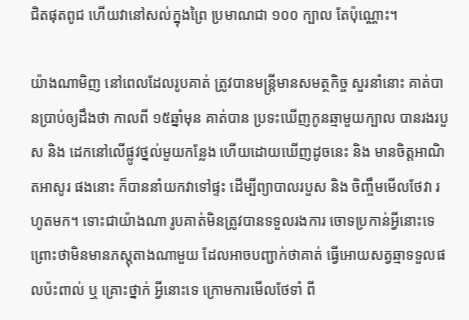ជិតផុតពូជ ហើយវានៅសល់ក្នុងព្រៃ ប្រមាណជា ១០០ ក្បាល តែប៉ុណ្ណោះ។

យ៉ាងណាមិញ នៅពេលដែលរូបគាត់ ត្រូវបានមន្ត្រីមានសមត្ថកិច្ច សួរនាំនោះ គាត់បានប្រាប់ឲ្យដឹងថា កាលពី ១៥ឆ្នាំមុន គាត់បាន ប្រទះឃើញកូនឆ្មាមួយក្បាល បានរងរបួស និង ដេកនៅលើផ្លូវថ្នល់មួយកន្លែង ហើយដោយឃើញដូចនេះ និង មានចិត្តអាណិតអាសូរ ផងនោះ ក៏បាននាំយកវាទៅផ្ទះ ដើម្បីព្យាបាលរបួស និង ចិញ្ចឹមមើលថែវា រហូតមក។ ទោះជាយ៉ាងណា រូបគាត់មិនត្រូវបានទទួលរងការ ចោទប្រកាន់អ្វីនោះទេ ព្រោះថាមិនមានភស្តុតាងណាមួយ ដែលអាចបញ្ជាក់ថាគាត់ ធ្វើអោយសត្វឆ្មាទទួលផលប៉ះពាល់ ឬ គ្រោះថ្នាក់ អ្វីនោះទេ ក្រោមការមើលថែទាំ ពី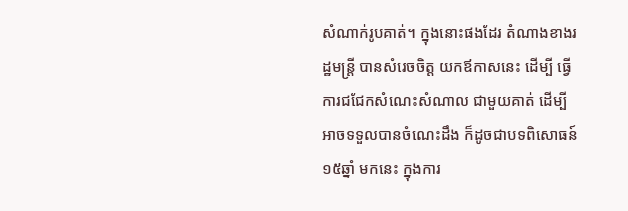សំណាក់រូបគាត់។ ក្នុងនោះផងដែរ តំណាងខាងរដ្ឋមន្រ្តី បានសំរេចចិត្ត យកឪកាសនេះ ដើម្បី ធ្វើការជជែកសំណេះសំណាល ជាមួយគាត់ ដើម្បីអាចទទួលបានចំណេះដឹង ក៏ដូចជាបទពិសោធន៍ ១៥ឆ្នាំ មកនេះ ក្នុងការ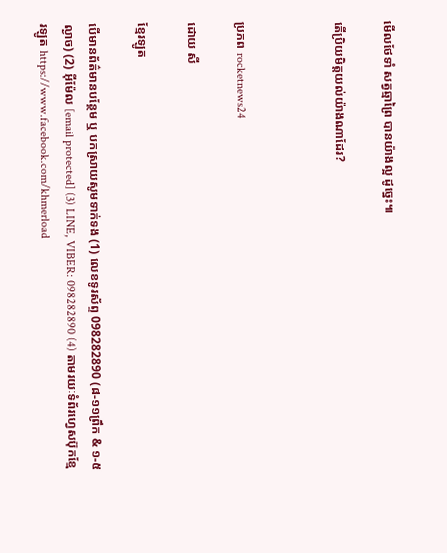មើលថែទាំ សត្វឆ្មាព្រៃ បានយ៉ាងល្អ ដូច្នេះ៕

តើប្រិយមិត្តយល់យ៉ាងណាដែរ?



ប្រភព rocketnews24

ដោយ សី

ខ្មែរឡូត

បើមានព័ត៌មានបន្ថែម ឬ បកស្រាយសូមទាក់ទង (1) លេខទូរស័ព្ទ 098282890 (៨-១១ព្រឹក & ១-៥ល្ងាច) (2) អ៊ីម៉ែល [email protected] (3) LINE, VIBER: 098282890 (4) តាមរយៈទំព័រហ្វេសប៊ុកខ្មែរឡូត https://www.facebook.com/khmerload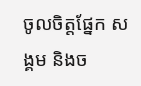ចូលចិត្តផ្នែក សង្គម និងច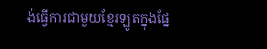ង់ធ្វើការជាមួយខ្មែរឡូតក្នុងផ្នែ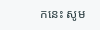កនេះ សូម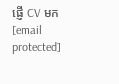ផ្ញើ CV មក [email protected]